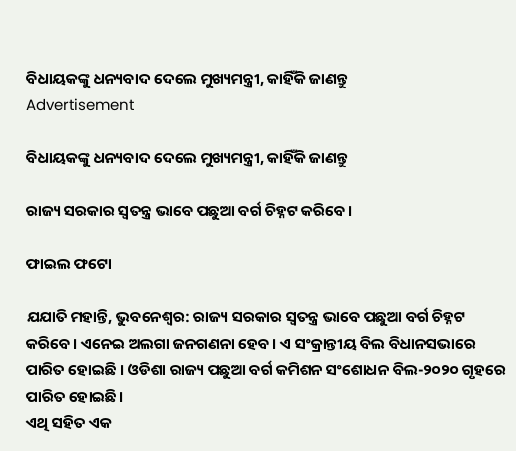ବିଧାୟକଙ୍କୁ ଧନ୍ୟବାଦ ଦେଲେ ମୁଖ୍ୟମନ୍ତ୍ରୀ, କାହିଁକି ଜାଣନ୍ତୁ
Advertisement

ବିଧାୟକଙ୍କୁ ଧନ୍ୟବାଦ ଦେଲେ ମୁଖ୍ୟମନ୍ତ୍ରୀ, କାହିଁକି ଜାଣନ୍ତୁ

ରାଜ୍ୟ ସରକାର ସ୍ୱତନ୍ତ୍ର ଭାବେ ପଛୁଆ ବର୍ଗ ଚିହ୍ନଟ କରିବେ।

ଫାଇଲ ଫଟୋ

ଯଯାତି ମହାନ୍ତି, ଭୁବନେଶ୍ୱର: ରାଜ୍ୟ ସରକାର ସ୍ୱତନ୍ତ୍ର ଭାବେ ପଛୁଆ ବର୍ଗ ଚିହ୍ନଟ କରିବେ। ଏନେଇ ଅଲଗା ଜନଗଣନା ହେବ। ଏ ସଂକ୍ରାନ୍ତୀୟ ବିଲ ବିଧାନସଭାରେ ପାରିତ ହୋଇଛି । ଓଡିଶା ରାଜ୍ୟ ପଛୁଆ ବର୍ଗ କମିଶନ ସଂଶୋଧନ ବିଲ-୨୦୨୦ ଗୃହରେ ପାରିତ ହୋଇଛି।
ଏଥି ସହିତ ଏକ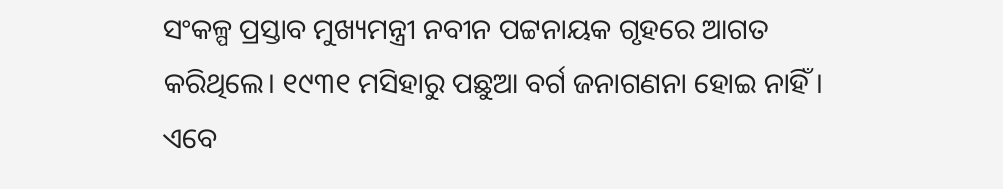ସଂକଳ୍ପ ପ୍ରସ୍ତାବ ମୁଖ୍ୟମନ୍ତ୍ରୀ ନବୀନ ପଟ୍ଟନାୟକ ଗୃହରେ ଆଗତ କରିଥିଲେ। ୧୯୩୧ ମସିହାରୁ ପଛୁଆ ବର୍ଗ ଜନାଗଣନା ହୋଇ ନାହିଁ । ଏବେ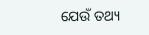ଯେଉଁ ତଥ୍ୟ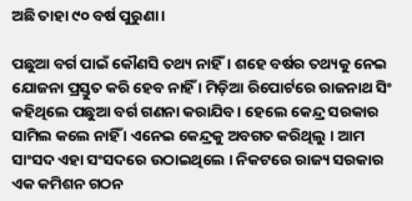ଅଛି ତାହା ୯୦ ବର୍ଷ ପୁରୁଣା।

ପଛୁଆ ବର୍ଗ ପାଇଁ କୌଣସି ତଥ୍ୟ ନାହିଁ। ଶହେ ବର୍ଷର ତଥ୍ୟକୁ ନେଇ ଯୋଜନା ପ୍ରସ୍ତୁତ କରି ହେବ ନାହିଁ । ମିଡ଼ିଆ ରିପୋର୍ଟରେ ରାଜନାଥ ସିଂ କହିଥିଲେ ପଛୁଆ ବର୍ଗ ଗଣନା କରାଯିବ। ହେଲେ କେନ୍ଦ୍ର ସରକାର ସାମିଲ କଲେ ନାହିଁ । ଏନେଇ କେନ୍ଦ୍ରକୁ ଅବଗତ କରିଥିଲୁ । ଆମ ସାଂସଦ ଏହା ସଂସଦରେ ଉଠାଇଥିଲେ । ନିକଟରେ ରାଜ୍ୟ ସରକାର ଏକ କମିଶନ ଗଠନ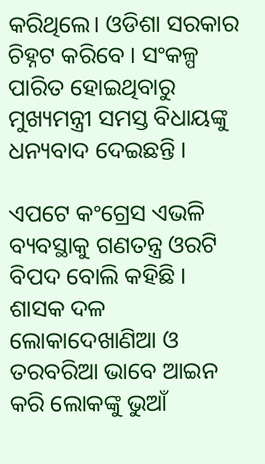କରିଥିଲେ। ଓଡିଶା ସରକାର ଚିହ୍ନଟ କରିବେ । ସଂକଳ୍ପ ପାରିତ ହୋଇଥିବାରୁ ମୁଖ୍ୟମନ୍ତ୍ରୀ ସମସ୍ତ ବିଧାୟଙ୍କୁ ଧନ୍ୟବାଦ ଦେଇଛନ୍ତି ।

ଏପଟେ କଂଗ୍ରେସ ଏଭଳି ବ୍ୟବସ୍ଥାକୁ ଗଣତନ୍ତ୍ର ଓରଟି ବିପଦ ବୋଲି କହିଛି । ଶାସକ ଦଳ ଲୋକାଦେଖାଣିଆ ଓ ତରବରିଆ ଭାବେ ଆଇନ କରି ଲୋକଙ୍କୁ ଭୁଆଁ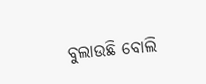ବୁଲାଉଛି ବୋଲି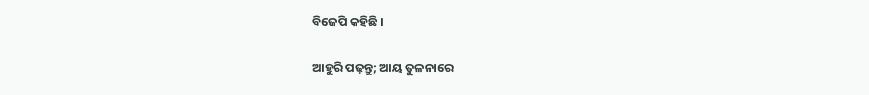ବିଜେପି କହିଛି ।

ଆହୁରି ପଢ଼ନ୍ତୁ; ଆୟ ତୁଳନାରେ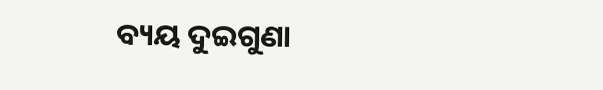ବ୍ୟୟ ଦୁଇଗୁଣା